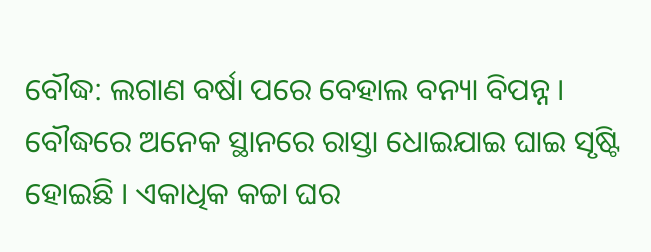ବୌଦ୍ଧ: ଲଗାଣ ବର୍ଷା ପରେ ବେହାଲ ବନ୍ୟା ବିପନ୍ନ । ବୌଦ୍ଧରେ ଅନେକ ସ୍ଥାନରେ ରାସ୍ତା ଧୋଇଯାଇ ଘାଇ ସୃଷ୍ଟି ହୋଇଛି । ଏକାଧିକ କଚ୍ଚା ଘର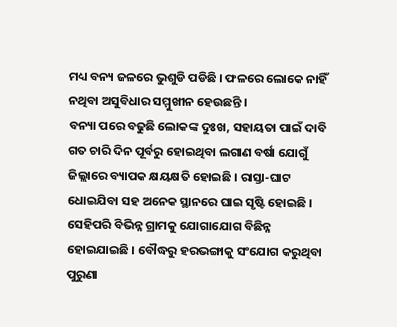ମଧ୍ୟ ବନ୍ୟ ଜଳରେ ଭୁଶୁଡି ପଡିଛି । ଫଳରେ ଲୋକେ ନାହିଁ ନଥିବା ଅସୁବିଧାର ସମ୍ମୁଖୀନ ହେଉଛନ୍ତି ।
ବନ୍ୟା ପରେ ବଢୁଛି ଲୋକଙ୍କ ଦୁଃଖ, ସହାୟତା ପାଇଁ ଦାବି ଗତ ଚାରି ଦିନ ପୂର୍ବରୁ ହୋଇଥିବା ଲଗାଣ ବର୍ଷା ଯୋଗୁଁ ଜିଲ୍ଲାରେ ବ୍ୟାପକ କ୍ଷୟକ୍ଷତି ହୋଇଛି । ରାସ୍ତା-ଘାଟ ଧୋଇଯିବା ସହ ଅନେକ ସ୍ଥାନରେ ଘାଇ ସୃଷ୍ଟି ହୋଇଛି । ସେହିପରି ବିଭିନ୍ନ ଗ୍ରାମକୁ ଯୋଗାଯୋଗ ବିଛିନ୍ନ ହୋଇଯାଇଛି । ବୌଦ୍ଧରୁ ହରଭଙ୍ଗାକୁ ସଂଯୋଗ କରୁଥିବା ପୁରୁଣା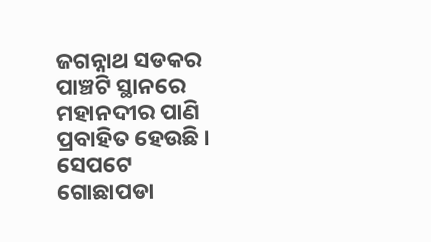ଜଗନ୍ନାଥ ସଡକର ପାଞ୍ଚଟି ସ୍ଥାନରେ ମହାନଦୀର ପାଣି ପ୍ରବାହିତ ହେଉଛି । ସେପଟେ ଗୋଛାପଡା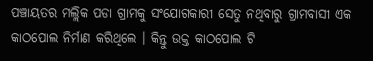ପଞ୍ଚାୟତର ମଲ୍ଲିକ ପଡା ଗ୍ରାମକୁ ସଂଯୋଗକାରୀ ସେତୁ ନଥିବାରୁ ଗ୍ରାମବାସୀ ଏକ କାଠପୋଲ ନିର୍ମାଣ କରିଥିଲେ । କିନ୍ତୁ ଉକ୍ତ କାଠପୋଲ ଟି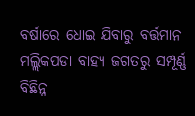ବର୍ଷାରେ ଧୋଇ ଯିବାରୁ ବର୍ତ୍ତମାନ ମଲ୍ଲିକପଡା ବାହ୍ୟ ଜଗତରୁ ସମ୍ପୂର୍ଣ୍ଣ ବିଛିନ୍ନ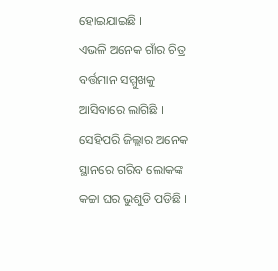ହୋଇଯାଇଛି ।
ଏଭଳି ଅନେକ ଗାଁର ଚିତ୍ର ବର୍ତ୍ତମାନ ସମ୍ମୁଖକୁ ଆସିବାରେ ଲାଗିଛି । ସେହିପରି ଜିଲ୍ଲାର ଅନେକ ସ୍ଥାନରେ ଗରିବ ଲୋକଙ୍କ କଚ୍ଚା ଘର ଭୁଶୁଡି ପଡିଛି ।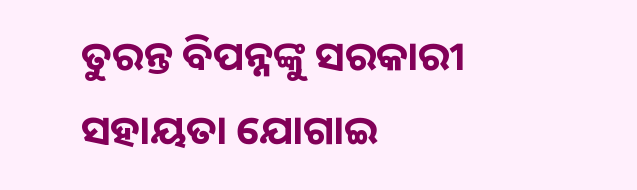ତୁରନ୍ତ ବିପନ୍ନଙ୍କୁ ସରକାରୀ ସହାୟତା ଯୋଗାଇ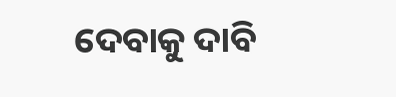ଦେବାକୁ ଦାବି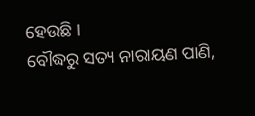ହେଉଛି ।
ବୌଦ୍ଧରୁ ସତ୍ୟ ନାରାୟଣ ପାଣି,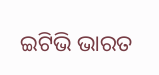ଇଟିଭି ଭାରତ